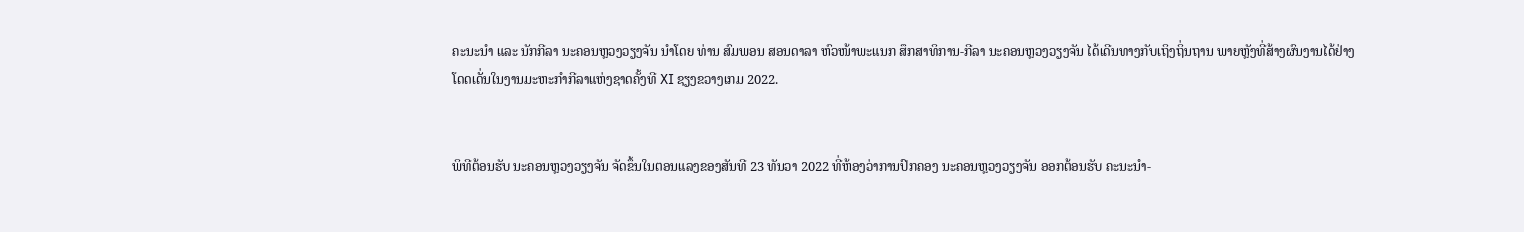ຄະນະນຳ ແລະ ນັກກີລາ ນະຄອນຫຼວງວຽງຈັນ ນຳໂດຍ ທ່ານ ສົມພອນ ສອນດາລາ ຫົວໜ້າພະແນກ ສຶກສາທິການ-ກີລາ ນະຄອນຫຼວງວຽງຈັນ ໄດ້ເດີນທາງກັບເຖິງຖິ່ນຖານ ພາຍຫຼັງທີ່ສ້າງຜົນງານໄດ້ຢ່າງໂດດເດັ່ນໃນງານມະຫະກຳກີລາແຫ່ງຊາດຄັ້ງທີ XI ຊຽງຂວາງເກມ 2022.


ພິທີຕ້ອນຮັບ ນະຄອນຫຼວງວຽງຈັນ ຈັດຂຶ້ນໃນຕອນແລງຂອງສັນທີ 23 ທັນວາ 2022 ທີ່ຫ້ອງວ່າການປົກຄອງ ນະຄອນຫຼວງວຽງຈັນ ອອກຕ້ອນຮັບ ຄະນະນຳ-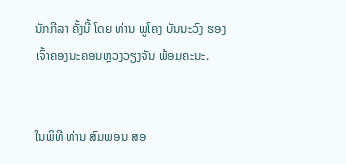ນັກກີລາ ຄັ້ງນີ້ ໂດຍ ທ່ານ ພູໂຄງ ບັນນະວົງ ຮອງເຈົ້າຄອງນະຄອນຫຼວງວຽງຈັນ ພ້ອມຄະນະ.


ໃນພິທີ ທ່ານ ສົມພອນ ສອ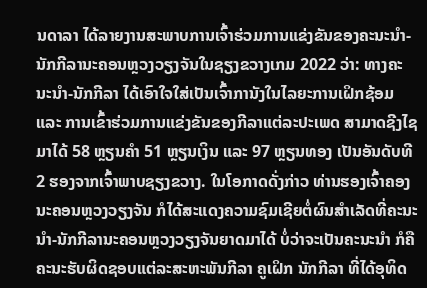ນດາລາ ໄດ້ລາຍງານສະພາບການເຈົ້າຮ່ວມການແຂ່ງຂັນຂອງຄະນະນຳ-ນັກກີລານະຄອນຫຼວງວຽງຈັນໃນຊຽງຂວາງເກມ 2022 ວ່າ: ທາງຄະນະນຳ-ນັກກີລາ ໄດ້ເອົາໃຈໃສ່ເປັນເຈົ້າການັງໃນໄລຍະການເຝິກຊ້ອມ ແລະ ການເຂົ້າຮ່ວມການແຂ່ງຂັນຂອງກີລາແຕ່ລະປະເພດ ສາມາດຊີງໄຊມາໄດ້ 58 ຫຼຽນຄຳ 51 ຫຼຽນເງິນ ແລະ 97 ຫຼຽນທອງ ເປັນອັນດັບທີ 2 ຮອງຈາກເຈົ້າພາບຊຽງຂວາງ. ໃນໂອກາດດັ່ງກ່າວ ທ່ານຮອງເຈົ້າຄອງນະຄອນຫຼວງວຽງຈັນ ກໍໄດ້ສະແດງຄວາມຊົມເຊີຍຕໍ່ຜົນສຳເລັດທີ່ຄະນະນຳ-ນັກກີລານະຄອນຫຼວງວຽງຈັນຍາດມາໄດ້ ບໍ່ວ່າຈະເປັນຄະນະນຳ ກໍຄື ຄະນະຮັບຜິດຊອບແຕ່ລະສະຫະພັນກີລາ ຄູເຝິກ ນັກກີລາ ທີ່ໄດ້ອຸທິດ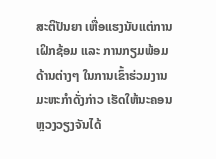ສະຕິປັນຍາ ເຫື່ອແຮງນັບແຕ່ການເຝິກຊ້ອມ ແລະ ການກຽມພ້ອມດ້ານຕ່າງໆ ໃນການເຂົ້າຮ່ວມງານມະຫະກຳດັ່ງກ່າວ ເຮັດໃຫ້ນະຄອນຫຼວງວຽງຈັນໄດ້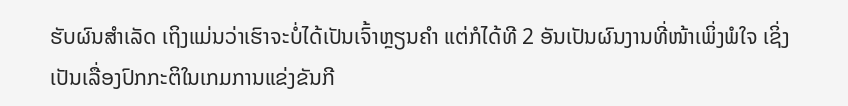ຮັບຜົນສຳເລັດ ເຖິງແມ່ນວ່າເຮົາຈະບໍ່ໄດ້ເປັນເຈົ້າຫຼຽນຄຳ ແຕ່ກໍໄດ້ທີ 2 ອັນເປັນຜົນງານທີ່ໜ້າເພິ່ງພໍໃຈ ເຊິ່ງເປັນເລື່ອງປົກກະຕິໃນເກມການແຂ່ງຂັນກີ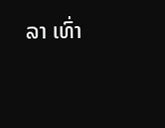ລາ ເທົ່າ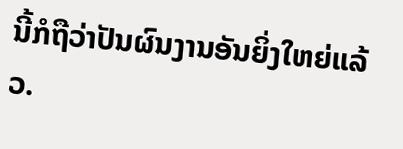ນີ້ກໍຖືວ່າປັນຜົນງານອັນຍິ່ງໃຫຍ່ແລ້ວ.